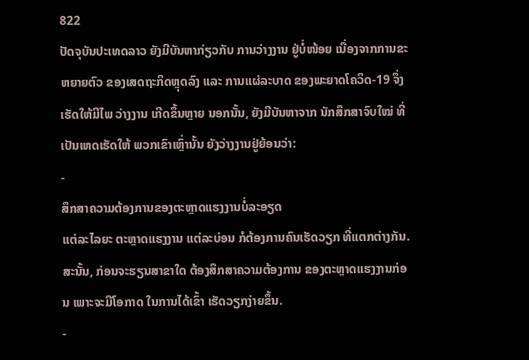822
ປັດຈຸບັນປະເທດລາວ ຍັງມີບັນຫາກ່ຽວກັບ ການວ່າງງານ ຢູ່ບໍ່ໜ້ອຍ ເນື່ອງຈາກການຂະຫຍາຍຕົວ ຂອງເສດຖະກິດຫຼຸດລົງ ແລະ ການແຜ່ລະບາດ ຂອງພະຍາດໂຄວິດ-19 ຈຶ່ງເຮັດໃຫ້ມີໄພ ວ່າງງານ ເກີດຂຶ້ນຫຼາຍ ນອກນັ້ນ, ຍັງມີບັນຫາຈາກ ນັກສຶກສາຈົບໃໝ່ ທີ່ເປັນເຫດເຮັດໃຫ້ ພວກເຂົາເຫຼົ່ານັ້ນ ຍັງວ່າງງານຢູ່ຍ້ອນວ່າ:
-
ສຶກສາຄວາມຕ້ອງການຂອງຕະຫຼາດແຮງງານບໍ່ລະອຽດ
ແຕ່ລະໄລຍະ ຕະຫຼາດແຮງງານ ແຕ່ລະບ່ອນ ກໍຕ້ອງການຄົນເຮັດວຽກ ທີ່ແຕກຕ່າງກັນ. ສະນັ້ນ, ກ່ອນຈະຮຽນສາຂາໃດ ຕ້ອງສຶກສາຄວາມຕ້ອງການ ຂອງຕະຫຼາດແຮງງານກ່ອນ ເພາະຈະມີໂອກາດ ໃນການໄດ້ເຂົ້າ ເຮັດວຽກງ່າຍຂຶ້ນ.
-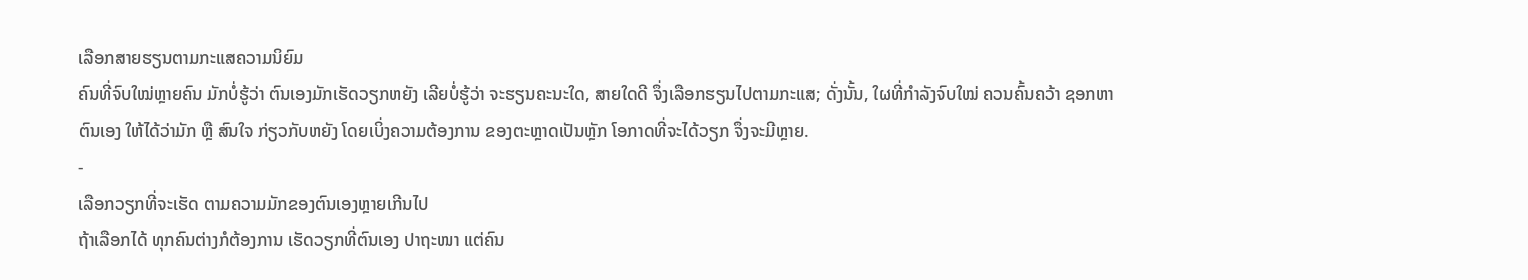ເລືອກສາຍຮຽນຕາມກະແສຄວາມນິຍົມ
ຄົນທີ່ຈົບໃໝ່ຫຼາຍຄົນ ມັກບໍ່ຮູ້ວ່າ ຕົນເອງມັກເຮັດວຽກຫຍັງ ເລີຍບໍ່ຮູ້ວ່າ ຈະຮຽນຄະນະໃດ, ສາຍໃດດີ ຈຶ່ງເລືອກຮຽນໄປຕາມກະແສ; ດັ່ງນັ້ນ, ໃຜທີ່ກຳລັງຈົບໃໝ່ ຄວນຄົ້ນຄວ້າ ຊອກຫາຕົນເອງ ໃຫ້ໄດ້ວ່າມັກ ຫຼື ສົນໃຈ ກ່ຽວກັບຫຍັງ ໂດຍເບິ່ງຄວາມຕ້ອງການ ຂອງຕະຫຼາດເປັນຫຼັກ ໂອກາດທີ່ຈະໄດ້ວຽກ ຈຶ່ງຈະມີຫຼາຍ.
-
ເລືອກວຽກທີ່ຈະເຮັດ ຕາມຄວາມມັກຂອງຕົນເອງຫຼາຍເກີນໄປ
ຖ້າເລືອກໄດ້ ທຸກຄົນຕ່າງກໍຕ້ອງການ ເຮັດວຽກທີ່ຕົນເອງ ປາຖະໜາ ແຕ່ຄົນ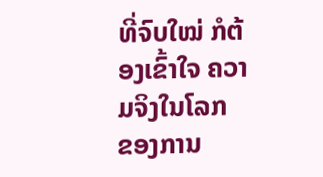ທີ່ຈົບໃໝ່ ກໍຕ້ອງເຂົ້າໃຈ ຄວາມຈິງໃນໂລກ ຂອງການ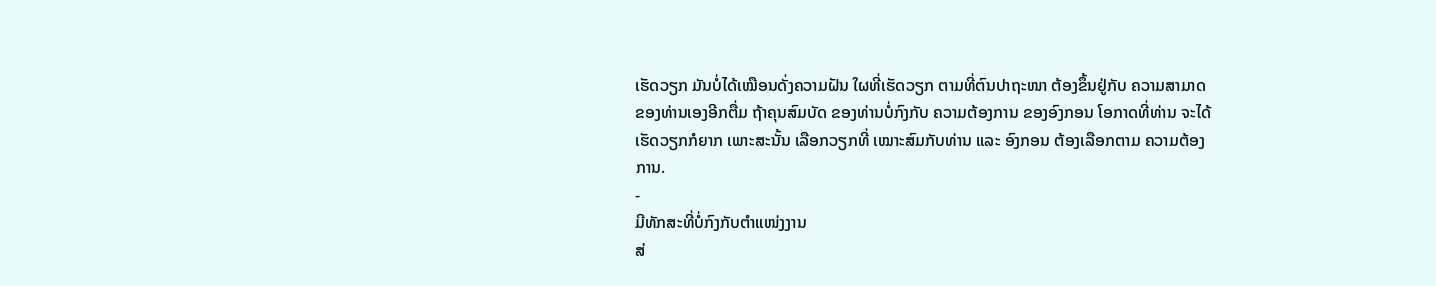ເຮັດວຽກ ມັນບໍ່ໄດ້ເໝືອນດັ່ງຄວາມຝັນ ໃຜທີ່ເຮັດວຽກ ຕາມທີ່ຕົນປາຖະໜາ ຕ້ອງຂຶ້ນຢູ່ກັບ ຄວາມສາມາດ ຂອງທ່ານເອງອີກຕື່ມ ຖ້າຄຸນສົມບັດ ຂອງທ່ານບໍ່ກົງກັບ ຄວາມຕ້ອງການ ຂອງອົງກອນ ໂອກາດທີ່ທ່ານ ຈະໄດ້ເຮັດວຽກກໍຍາກ ເພາະສະນັ້ນ ເລືອກວຽກທີ່ ເໝາະສົມກັບທ່ານ ແລະ ອົງກອນ ຕ້ອງເລືອກຕາມ ຄວາມຕ້ອງການ.
-
ມີທັກສະທີ່ບໍ່ກົງກັບຕຳແໜ່ງງານ
ສ່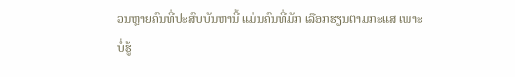ວນຫຼາຍຄົນທີ່ປະສົບບັນຫານີ້ ແມ່ນຄົນທີ່ມັກ ເລືອກຮຽນຕາມກະແສ ເພາະບໍ່ຮູ້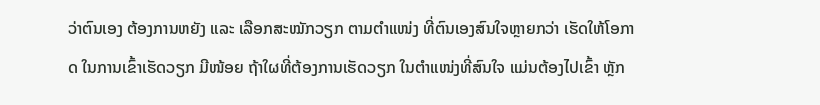ວ່າຕົນເອງ ຕ້ອງການຫຍັງ ແລະ ເລືອກສະໝັກວຽກ ຕາມຕໍາແໜ່ງ ທີ່ຕົນເອງສົນໃຈຫຼາຍກວ່າ ເຮັດໃຫ້ໂອກາດ ໃນການເຂົ້າເຮັດວຽກ ມີໜ້ອຍ ຖ້າໃຜທີ່ຕ້ອງການເຮັດວຽກ ໃນຕໍາແໜ່ງທີ່ສົນໃຈ ແມ່ນຕ້ອງໄປເຂົ້າ ຫຼັກ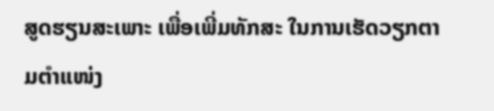ສູດຮຽນສະເພາະ ເພື່ອເພີ່ມທັກສະ ໃນການເຮັດວຽກຕາມຕໍາແໜ່ງ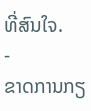ທີ່ສົນໃຈ.
-
ຂາດການກຽ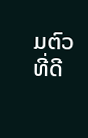ມຕົວທີ່ດີ